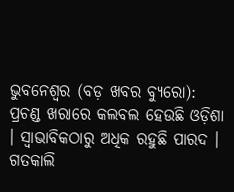ଭୁବନେଶ୍ୱର (ବଡ଼ ଖବର ବ୍ୟୁରୋ): ପ୍ରଚଣ୍ଡ ଖରାରେ କଲବଲ ହେଉଛି ଓଡ଼ିଶା । ସ୍ୱାଭାବିକଠାରୁ ଅଧିକ ରହୁଛି ପାରଦ । ଗତକାଲି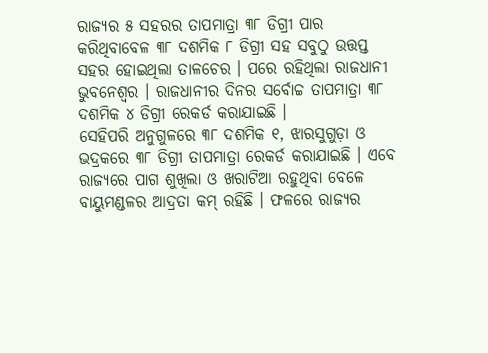ରାଜ୍ୟର ୫ ସହରର ତାପମାତ୍ରା ୩୮ ଡିଗ୍ରୀ ପାର କରିଥିବାବେଳ ୩୮ ଦଶମିକ ୮ ଡିଗ୍ରୀ ସହ ସବୁଠୁ ଉତ୍ତପ୍ତ ସହର ହୋଇଥିଲା ତାଳଚେର । ପରେ ରହିଥିଲା ରାଜଧାନୀ ଭୁବନେଶ୍ୱର । ରାଜଧାନୀର ଦିନର ସର୍ବୋଚ୍ଚ ତାପମାତ୍ରା ୩୮ ଦଶମିକ ୪ ଡିଗ୍ରୀ ରେକର୍ଡ କରାଯାଇଛି ।
ସେହିପରି ଅନୁଗୁଳରେ ୩୮ ଦଶମିକ ୧, ଝାରସୁଗୁଡ଼ା ଓ ଭଦ୍ରକରେ ୩୮ ଡିଗ୍ରୀ ତାପମାତ୍ରା ରେକର୍ଡ କରାଯାଇଛି । ଏବେ ରାଜ୍ୟରେ ପାଗ ଶୁଖିଲା ଓ ଖରାଟିଆ ରହୁଥିବା ବେଳେ ବାୟୁମଣ୍ଡଳର ଆଦ୍ରତା କମ୍ ରହିଛି । ଫଳରେ ରାଜ୍ୟର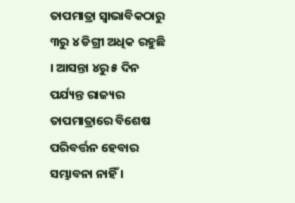ତାପମାତ୍ରା ସ୍ୱାଭାବିକଠାରୁ ୩ରୁ ୪ ଡିଗ୍ରୀ ଅଧିକ ରହୁଛି । ଆସନ୍ତା ୪ରୁ ୫ ଦିନ ପର୍ଯ୍ୟନ୍ତ ରାଜ୍ୟର ତାପମାତ୍ରାରେ ବିଶେଷ ପରିବର୍ତ୍ତନ ହେବାର ସମ୍ଭାବନା ନାହିଁ ।